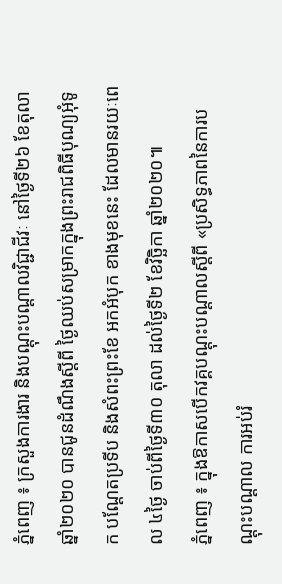ភ្នំពេញ ៖ ក្រសួងការងារ និងបណ្ដុះបណ្ដាលវិជ្ជាជីវៈ នៅថ្ងៃទី២៦ ខែតុលា ឆ្នាំ២០២០ បានជូនដំណឹងស្ដីពី ថ្ងៃឈប់សម្រាកក្នុងព្រះរាជពិធីបុណ្យអុំទូក បណ្ដែតប្រទីប និងសំពះព្រះខែ អកអំបុក ខាងមុខនេះ ដែលមានរយៈពេល ៤ថ្ងៃ ចាប់ពីថ្ងៃទី៣០ តុលា ដល់ថ្ងៃទី២ ខែវិច្ឆិកា ឆ្នាំ២០២០៕
ភ្នំពេញ ៖ ក្នុងឱកាសបើកវគ្គបណ្តុះបណ្តាលស្តីពី «ប្រសិទ្ធភាពនៃការបណ្ដុះបណ្ដាល ការអប់រំ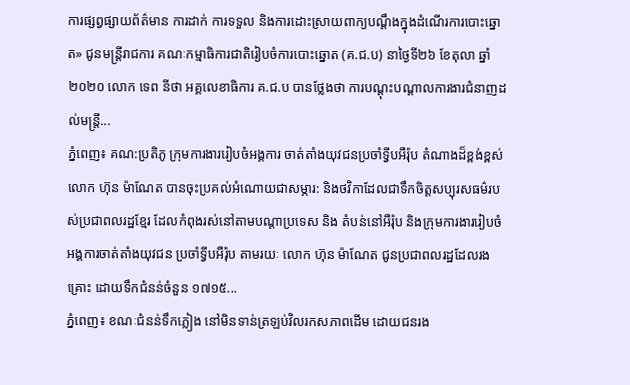ការផ្សព្វផ្សាយព័ត៌មាន ការដាក់ ការទទួល និងការដោះស្រាយពាក្យបណ្ដឹងក្នុងដំណើរការបោះឆ្នោត» ជូនមន្រ្តីរាជការ គណៈកម្មាធិការជាតិរៀបចំការបោះឆ្នោត (គ.ជ.ប) នាថ្ងៃទី២៦ ខែតុលា ឆ្នាំ២០២០ លោក ទេព នីថា អគ្គលេខាធិការ គ.ជ.ប បានថ្លែងថា ការបណ្ដុះបណ្ដាលការងារជំនាញដល់មន្ត្រី...
ភ្នំពេញ៖ គណ:ប្រតិភូ ក្រុមការងាររៀបចំអង្គការ ចាត់តាំងយុវជនប្រចាំទ្វីបអឺរ៉ុប តំណាងដ៏ខ្ពង់ខ្ពស់ លោក ហ៊ុន ម៉ាណែត បានចុះប្រគល់អំណោយជាសម្ភារ: និងថវិកាដែលជាទឹកចិត្តសប្បុរសធម៌របស់ប្រជាពលរដ្ឋខ្មែរ ដែលកំពុងរស់នៅតាមបណ្ដាប្រទេស និង តំបន់នៅអឺរ៉ុប និងក្រុមការងាររៀបចំអង្គការចាត់តាំងយុវជន ប្រចាំទ្វីបអឺរ៉ុប តាមរយៈ លោក ហ៊ុន ម៉ាណែត ជូនប្រជាពលរដ្ឋដែលរងគ្រោះ ដោយទឹកជំនន់ចំនួន ១៧១៥...
ភ្នំពេញ៖ ខណៈជំនន់ទឹកភ្លៀង នៅមិនទាន់ត្រឡប់វិលរកសភាពដើម ដោយជនរង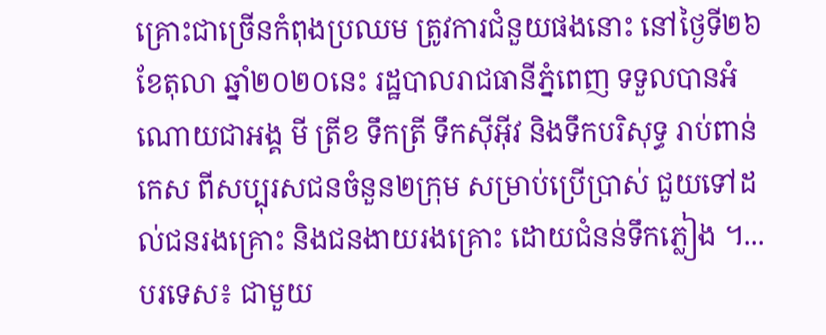គ្រោះជាច្រើនកំពុងប្រឈម ត្រូវការជំនួយផងនោះ នៅថ្ងៃទី២៦ ខែតុលា ឆ្នាំ២០២០នេះ រដ្ឋបាលរាជធានីភ្នំពេញ ទទួលបានអំណោយជាអង្គ មី ត្រីខ ទឹកត្រី ទឹកស៊ីអ៊ីវ និងទឹកបរិសុទ្ធ រាប់ពាន់កេស ពីសប្បុរសជនចំនួន២ក្រុម សម្រាប់ប្រើប្រាស់ ជួយទៅដល់ជនរងគ្រោះ និងជនងាយរងគ្រោះ ដោយជំនន់ទឹកភ្លៀង ។...
បរទេស៖ ជាមួយ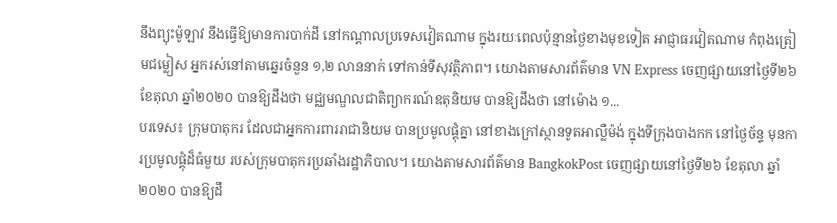នឹងព្យុះម៉ូឡាវ នឹងធ្វើឱ្យមានការបាក់ដី នៅកណ្តាលប្រទេសវៀតណាម ក្នុងរយៈពេលប៉ុន្មានថ្ងៃខាងមុខទៀត អាជ្ញាធរវៀតណាម កំពុងត្រៀមជម្លៀស អ្នករស់នៅតាមឆ្នេរចំនួន ១,២ លាននាក់ ទៅកាន់ទីសុវត្ថិភាព។ យោងតាមសារព័ត៌មាន VN Express ចេញផ្សាយនៅថ្ងៃទី២៦ ខែតុលា ឆ្នាំ២០២០ បានឱ្យដឹងថា មជ្ឈមណ្ឌលជាតិព្យាករណ៍ឧតុនិយម បានឱ្យដឹងថា នៅម៉ោង ១...
បរទេស៖ ក្រុមបាតុករ ដែលជាអ្នកការពាររាជានិយម បានប្រមូលផ្តុំគ្នា នៅខាងក្រៅស្ថានទូតអាល្លឺម៉ង់ ក្នុងទីក្រុងបាងកក នៅថ្ងៃច័ន្ទ មុនការប្រមូលផ្តុំដ៏ធំមួយ របស់ក្រុមបាតុករប្រឆាំងរដ្ឋាភិបាល។ យោងតាមសារព័ត៌មាន BangkokPost ចេញផ្សាយនៅថ្ងៃទី២៦ ខែតុលា ឆ្នាំ២០២០ បានឱ្យដឹ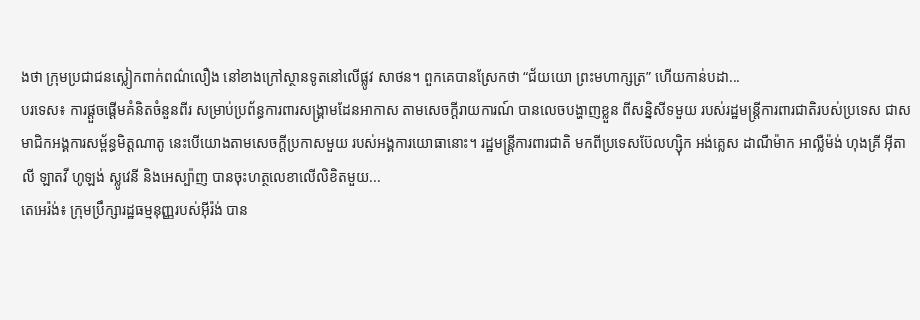ងថា ក្រុមប្រជាជនស្លៀកពាក់ពណ៌លឿង នៅខាងក្រៅស្ថានទូតនៅលើផ្លូវ សាថន។ ពួកគេបានស្រែកថា “ជ័យយោ ព្រះមហាក្សត្រ” ហើយកាន់បដា...
បរទេស៖ ការផ្តួចផ្តើមគំនិតចំនួនពីរ សម្រាប់ប្រព័ន្ធការពារសង្គ្រាមដែនអាកាស តាមសេចក្តីរាយការណ៍ បានលេចបង្ហាញខ្លួន ពីសន្និសីទមួយ របស់រដ្ឋមន្ត្រីការពារជាតិរបស់ប្រទេស ជាសមាជិកអង្គការសម្ព័ន្ធមិត្តណាតូ នេះបើយោងតាមសេចក្តីប្រកាសមួយ របស់អង្គការយោធានោះ។ រដ្ឋមន្ត្រីការពារជាតិ មកពីប្រទេសប៊ែលហ្ស៊ិក អង់គ្លេស ដាណឺម៉ាក អាល្លឺម៉ង់ ហុងគ្រី អ៊ីតាលី ឡាតវី ហូឡង់ ស្លូវេនី និងអេស្ប៉ាញ បានចុះហត្ថលេខាលើលិខិតមួយ...
តេអេរ៉ង់៖ ក្រុមប្រឹក្សារដ្ឋធម្មនុញ្ញរបស់អ៊ីរ៉ង់ បាន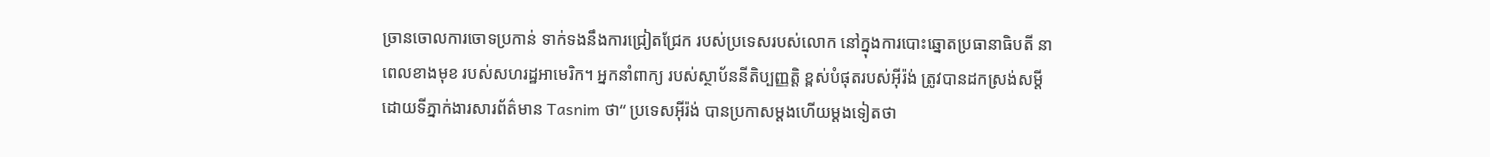ច្រានចោលការចោទប្រកាន់ ទាក់ទងនឹងការជ្រៀតជ្រែក របស់ប្រទេសរបស់លោក នៅក្នុងការបោះឆ្នោតប្រធានាធិបតី នាពេលខាងមុខ របស់សហរដ្ឋអាមេរិក។ អ្នកនាំពាក្យ របស់ស្ថាប័ននីតិប្បញ្ញត្តិ ខ្ពស់បំផុតរបស់អ៊ីរ៉ង់ ត្រូវបានដកស្រង់សម្តី ដោយទីភ្នាក់ងារសារព័ត៌មាន Tasnim ថា“ ប្រទេសអ៊ីរ៉ង់ បានប្រកាសម្តងហើយម្តងទៀតថា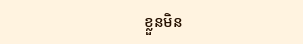ខ្លួនមិន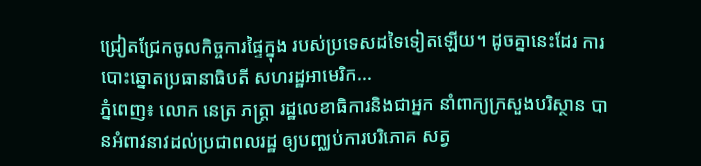ជ្រៀតជ្រែកចូលកិច្ចការផ្ទៃក្នុង របស់ប្រទេសដទៃទៀតឡើយ។ ដូចគ្នានេះដែរ ការបោះឆ្នោតប្រធានាធិបតី សហរដ្ឋអាមេរិក...
ភ្នំពេញ៖ លោក នេត្រ ភត្រ្តា រដ្ឋលេខាធិការនិងជាអ្នក នាំពាក្យក្រសួងបរិស្ថាន បានអំពាវនាវដល់ប្រជាពលរដ្ឋ ឲ្យបញ្ឈប់ការបរិភោគ សត្វ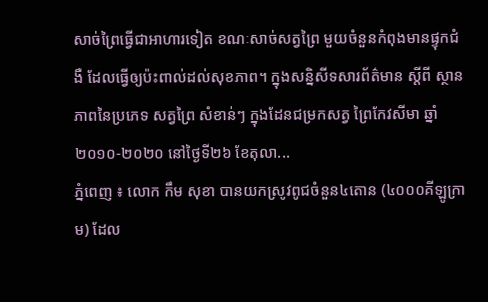សាច់ព្រៃធ្វើជាអាហារទៀត ខណៈសាច់សត្វព្រៃ មួយចំនួនកំពុងមានផ្ទុកជំងឺ ដែលធ្វើឲ្យប៉ះពាល់ដល់សុខភាព។ ក្នុងសន្និសីទសារព័ត៌មាន ស្ដីពី ស្ថានភាពនៃប្រភេទ សត្វព្រៃ សំខាន់ៗ ក្នុងដែនជម្រកសត្វ ព្រៃកែវសីមា ឆ្នាំ២០១០-២០២០ នៅថ្ងៃទី២៦ ខែតុលា...
ភ្នំពេញ ៖ លោក កឹម សុខា បានយកស្រូវពូជចំនួន៤តោន (៤០០០គីឡូក្រាម) ដែល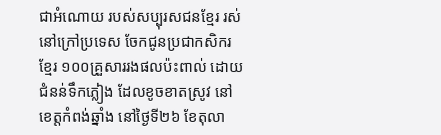ជាអំណោយ របស់សប្បុរសជនខ្មែរ រស់នៅក្រៅប្រទេស ចែកជូនប្រជាកសិករខ្មែរ ១០០គ្រួសាររងផលប៉ះពាល់ ដោយជំនន់ទឹកភ្លៀង ដែលខូចខាតស្រូវ នៅខេត្តកំពង់ឆ្នាំង នៅថ្ងៃទី២៦ ខែតុលា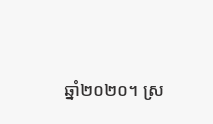ឆ្នាំ២០២០។ ស្រ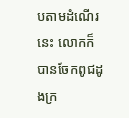បតាមដំណើរនេះ លោកក៏បានចែកពូជដូងក្រ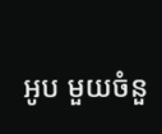អូប មួយចំនួ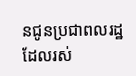នជូនប្រជាពលរដ្ឋ ដែលរស់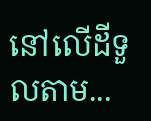នៅលើដីទួលតាម...